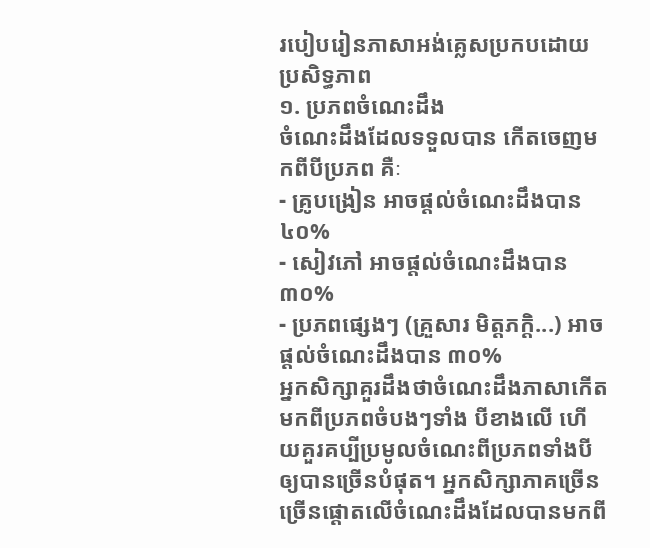របៀបរៀនភាសាអង់គ្លេសប្រកបដោយប្រសិទ្ធភាព
១. ប្រភពចំណេះដឹង
ចំណេះដឹងដែលទទួលបាន កើតចេញមកពីបីប្រភព គឺៈ
- គ្រូបង្រៀន អាចផ្តល់ចំណេះដឹងបាន ៤០%
- សៀវភៅ អាចផ្តល់ចំណេះដឹងបាន ៣០%
- ប្រភពផ្សេងៗ (គ្រួសារ មិត្តភក្តិ...) អាចផ្តល់ចំណេះដឹងបាន ៣០%
អ្នកសិក្សាគួរដឹងថាចំណេះដឹងភាសាកើតមកពីប្រភពចំបងៗទាំង បីខាងលើ ហើយគួរគប្បីប្រមូលចំណេះពីប្រភពទាំងបីឲ្យបានច្រើនបំផុត។ អ្នកសិក្សាភាគច្រើន ច្រើនផ្តោតលើចំណេះដឹងដែលបានមកពី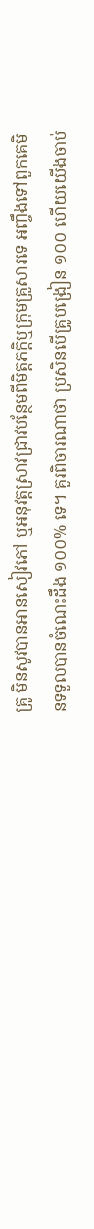គ្រូ មិនសូវបានអានសៀវភៅ ឬអនុវត្តស្រាវជ្រាវបន្ថែមពីមិត្តភក្តិឬក្រុមគ្រួសារទេ អញ្ចឹងទៅពួកគេមិនទទួលបានចំណេះដឹង ១០០% ទេ។ គួរពិចារណាថា ប្រសិនបើគ្រូបង្រៀន ១០០ ហើយយើងចាប់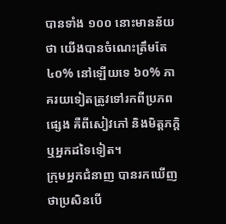បានទាំង ១០០ នោះមានន័យថា យើងបានចំណេះត្រឹមតែ៤០% នៅឡើយទេ ៦០% ភាគរយទៀតត្រូវទៅរកពីប្រភពផ្សេង គឺពីសៀវភៅ និងមិត្តភក្តិឬអ្នកដទៃទៀត។
ក្រុមអ្នកជំនាញ បានរកឃើញថាប្រសិនបើ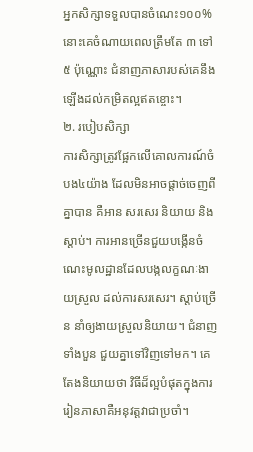អ្នកសិក្សាទទួលបានចំណេះ១០០% នោះគេចំណាយពេលត្រឹមតែ ៣ ទៅ ៥ ប៉ុណ្ណោះ ជំនាញភាសារបស់គេនឹងឡើងដល់កម្រិតល្អឥតខ្ចោះ។
២. របៀបសិក្សា
ការសិក្សាត្រូវផ្អែកលើគោលការណ៍ចំបង៤យ៉ាង ដែលមិនអាចផ្តាច់ចេញពីគ្នាបាន គឺអាន សរសេរ និយាយ និងស្តាប់។ ការអានច្រើនជួយបង្កើនចំណេះមូលដ្ឋានដែលបង្កលក្ខណៈងាយស្រួល ដល់ការសរសេរ។ ស្តាប់ច្រើន នាំឲ្យងាយស្រួលនិយាយ។ ជំនាញទាំងបួន ជួយគ្នាទៅវិញទៅមក។ គេតែងនិយាយថា វិធីដ៏ល្អបំផុតក្នុងការរៀនភាសាគឺអនុវត្តវាជាប្រចាំ។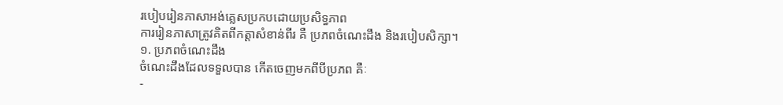របៀបរៀនភាសាអង់គ្លេសប្រកបដោយប្រសិទ្ធភាព
ការរៀនភាសាត្រូវគិតពីកត្តាសំខាន់ពីរ គឺ ប្រភពចំណេះដឹង និងរបៀបសិក្សា។
១. ប្រភពចំណេះដឹង
ចំណេះដឹងដែលទទួលបាន កើតចេញមកពីបីប្រភព គឺៈ
-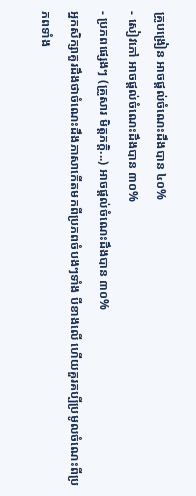គ្រូបង្រៀន អាចផ្តល់ចំណេះដឹងបាន ៤០%
- សៀវភៅ អាចផ្តល់ចំណេះដឹងបាន ៣០%
- ប្រភពផ្សេងៗ (គ្រួសារ មិត្តភក្តិ...) អាចផ្តល់ចំណេះដឹងបាន ៣០%
អ្នកសិក្សាគួរដឹងថាចំណេះដឹងភាសាកើតមកពីប្រភពចំបងៗទាំង បីខាងលើ ហើយគួរគប្បីប្រមូលចំណេះពីប្រភពទាំង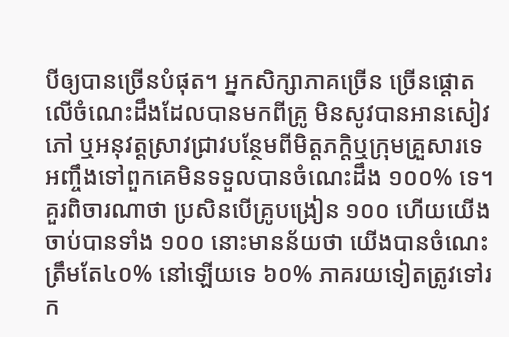បីឲ្យបានច្រើនបំផុត។ អ្នកសិក្សាភាគច្រើន ច្រើនផ្តោតលើចំណេះដឹងដែលបានមកពីគ្រូ មិនសូវបានអានសៀវភៅ ឬអនុវត្តស្រាវជ្រាវបន្ថែមពីមិត្តភក្តិឬក្រុមគ្រួសារទេ អញ្ចឹងទៅពួកគេមិនទទួលបានចំណេះដឹង ១០០% ទេ។ គួរពិចារណាថា ប្រសិនបើគ្រូបង្រៀន ១០០ ហើយយើងចាប់បានទាំង ១០០ នោះមានន័យថា យើងបានចំណេះត្រឹមតែ៤០% នៅឡើយទេ ៦០% ភាគរយទៀតត្រូវទៅរក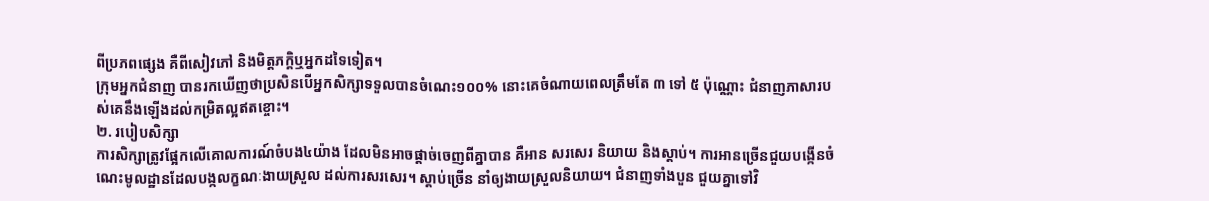ពីប្រភពផ្សេង គឺពីសៀវភៅ និងមិត្តភក្តិឬអ្នកដទៃទៀត។
ក្រុមអ្នកជំនាញ បានរកឃើញថាប្រសិនបើអ្នកសិក្សាទទួលបានចំណេះ១០០% នោះគេចំណាយពេលត្រឹមតែ ៣ ទៅ ៥ ប៉ុណ្ណោះ ជំនាញភាសារបស់គេនឹងឡើងដល់កម្រិតល្អឥតខ្ចោះ។
២. របៀបសិក្សា
ការសិក្សាត្រូវផ្អែកលើគោលការណ៍ចំបង៤យ៉ាង ដែលមិនអាចផ្តាច់ចេញពីគ្នាបាន គឺអាន សរសេរ និយាយ និងស្តាប់។ ការអានច្រើនជួយបង្កើនចំណេះមូលដ្ឋានដែលបង្កលក្ខណៈងាយស្រួល ដល់ការសរសេរ។ ស្តាប់ច្រើន នាំឲ្យងាយស្រួលនិយាយ។ ជំនាញទាំងបួន ជួយគ្នាទៅវិ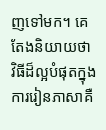ញទៅមក។ គេតែងនិយាយថា វិធីដ៏ល្អបំផុតក្នុងការរៀនភាសាគឺ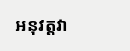អនុវត្តវា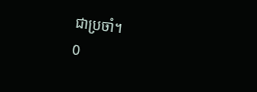ជាប្រចាំ។
0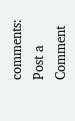comments:
Post a Comment